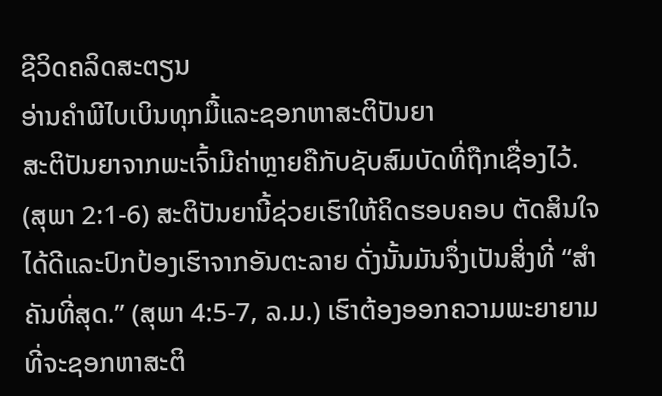ຊີວິດຄລິດສະຕຽນ
ອ່ານຄຳພີໄບເບິນທຸກມື້ແລະຊອກຫາສະຕິປັນຍາ
ສະຕິປັນຍາຈາກພະເຈົ້າມີຄ່າຫຼາຍຄືກັບຊັບສົມບັດທີ່ຖືກເຊື່ອງໄວ້. (ສຸພາ 2:1-6) ສະຕິປັນຍານີ້ຊ່ວຍເຮົາໃຫ້ຄິດຮອບຄອບ ຕັດສິນໃຈໄດ້ດີແລະປົກປ້ອງເຮົາຈາກອັນຕະລາຍ ດັ່ງນັ້ນມັນຈຶ່ງເປັນສິ່ງທີ່ “ສຳຄັນທີ່ສຸດ.” (ສຸພາ 4:5-7, ລ.ມ.) ເຮົາຕ້ອງອອກຄວາມພະຍາຍາມທີ່ຈະຊອກຫາສະຕິ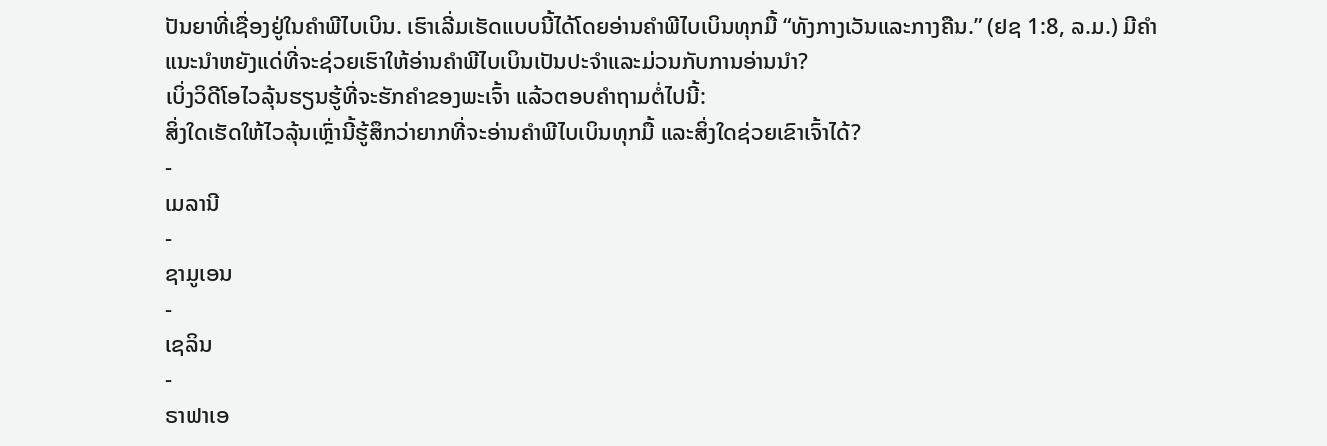ປັນຍາທີ່ເຊື່ອງຢູ່ໃນຄຳພີໄບເບິນ. ເຮົາເລີ່ມເຮັດແບບນີ້ໄດ້ໂດຍອ່ານຄຳພີໄບເບິນທຸກມື້ “ທັງກາງເວັນແລະກາງຄືນ.” (ຢຊ 1:8, ລ.ມ.) ມີຄຳແນະນຳຫຍັງແດ່ທີ່ຈະຊ່ວຍເຮົາໃຫ້ອ່ານຄຳພີໄບເບິນເປັນປະຈຳແລະມ່ວນກັບການອ່ານນຳ?
ເບິ່ງວິດີໂອໄວລຸ້ນຮຽນຮູ້ທີ່ຈະຮັກຄຳຂອງພະເຈົ້າ ແລ້ວຕອບຄຳຖາມຕໍ່ໄປນີ້:
ສິ່ງໃດເຮັດໃຫ້ໄວລຸ້ນເຫຼົ່ານີ້ຮູ້ສຶກວ່າຍາກທີ່ຈະອ່ານຄຳພີໄບເບິນທຸກມື້ ແລະສິ່ງໃດຊ່ວຍເຂົາເຈົ້າໄດ້?
-
ເມລານີ
-
ຊາມູເອນ
-
ເຊລິນ
-
ຣາຟາເອ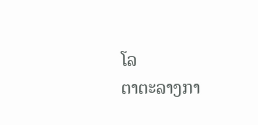ໂລ
ຕາຕະລາງກາ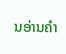ນອ່ານຄຳ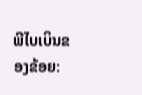ພີໄບເບິນຂອງຂ້ອຍ: